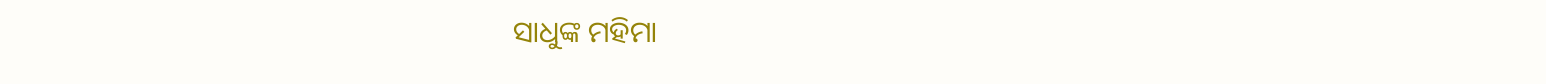ସାଧୁଙ୍କ ମହିମା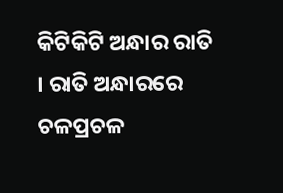କିଟିକିଟି ଅନ୍ଧାର ରାତି । ରାତି ଅନ୍ଧାରରେ ଚଳପ୍ରଚଳ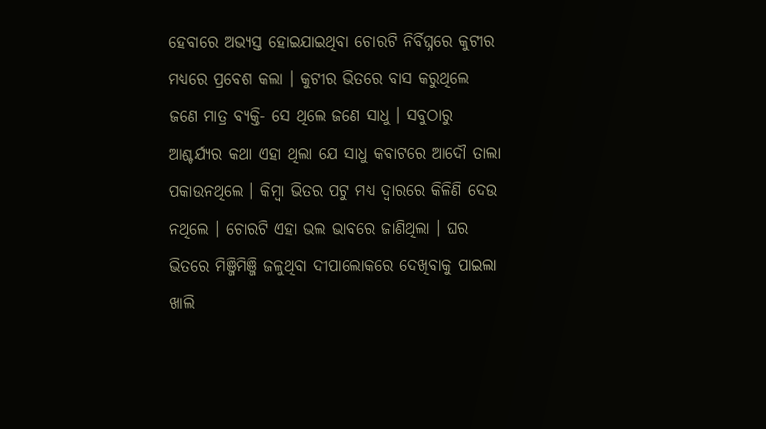ହେବାରେ ଅଭ୍ୟସ୍ତ ହୋଇଯାଇଥିବା ଚୋରଟି ନିର୍ବିଘ୍ନରେ କୁଟୀର ମଧ୍ୟରେ ପ୍ରବେଶ କଲା । କୁଟୀର ଭିତରେ ବାସ କରୁଥିଲେ ଜଣେ ମାତ୍ର ବ୍ୟକ୍ତି- ସେ ଥିଲେ ଜଣେ ସାଧୁ । ସବୁଠାରୁ ଆଶ୍ଚର୍ଯ୍ୟର କଥା ଏହା ଥିଲା ଯେ ସାଧୁ କବାଟରେ ଆଦୌ ତାଲା ପକାଉନଥିଲେ । କିମ୍ବା ଭିତର ପଟୁ ମଧ୍ୟ ଦ୍ୱାରରେ କିଳିଣି ଦେଉ ନଥିଲେ । ଚୋରଟି ଏହା ଭଲ ଭାବରେ ଜାଣିଥିଲା । ଘର ଭିତରେ ମିଞ୍ଜିମିଞ୍ଜି ଜଳୁଥିବା ଦୀପାଲୋକରେ ଦେଖିବାକୁ ପାଇଲା ଖାଲି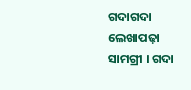ଗଦାଗଦା ଲେଖାପଢ଼ା ସାମଗ୍ରୀ । ଗଦା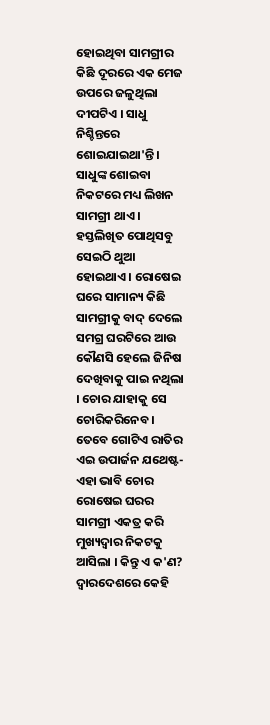ହୋଇଥିବା ସାମଗ୍ରୀର କିଛି ଦୂରରେ ଏକ ମେଜ ଉପରେ ଜଳୁଥିଲା ଦୀପଟିଏ । ସାଧୁ ନିଶ୍ଚିନ୍ତରେ ଶୋଇଯାଇଥା'ନ୍ତି । ସାଧୁଙ୍କ ଶୋଇବା ନିକଟରେ ମଧ୍ୟ ଲିଖନ ସାମଗ୍ରୀ ଥାଏ । ହସ୍ତଲିଖିତ ପୋଥିସବୁ ସେଇଠି ଥୁଆ ହୋଇଥାଏ । ରୋଷେଇ ଘରେ ସାମାନ୍ୟ କିଛି ସାମଗ୍ରୀକୁ ବାଦ୍‍ ଦେଲେ ସମଗ୍ର ଘରଟିରେ ଆଉ କୌଣସି ହେଲେ ଜିନିଷ ଦେଖିବାକୁ ପାଇ ନଥିଲା । ଚୋର ଯାହାକୁ ସେ ଚୋରିକରିନେବ । ତେବେ ଗୋଟିଏ ରାତିର ଏଇ ଉପାର୍ଜନ ଯଥେଷ୍ଟ-ଏହା ଭାବି ଚୋର ରୋଷେଇ ଘରର ସାମଗ୍ରୀ ଏକତ୍ର କରି ମୁଖ୍ୟଦ୍ୱାର ନିକଟକୁ ଆସିଲା । କିନ୍ତୁ ଏ କ'ଣ? ଦ୍ୱାରଦେଶରେ କେହି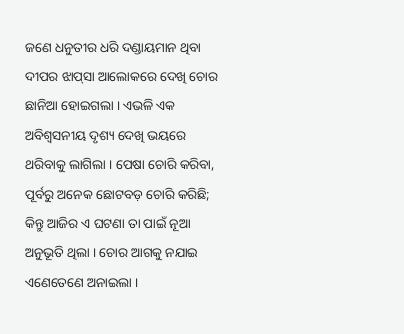ଜଣେ ଧନୁତୀର ଧରି ଦଣ୍ଡାୟମାନ ଥିବା ଦୀପର ଝାପ୍‍ସା ଆଲୋକରେ ଦେଖି ଚୋର ଛାନିଆ ହୋଇଗଲା । ଏଭଳି ଏକ ଅବିଶ୍ୱସନୀୟ ଦୃଶ୍ୟ ଦେଖି ଭୟରେ ଥରିବାକୁ ଲାଗିଲା । ପେଷା ଚୋରି କରିବା, ପୂର୍ବରୁ ଅନେକ ଛୋଟବଡ଼ ଚୋରି କରିଛି; କିନ୍ତୁ ଆଜିର ଏ ଘଟଣା ତା ପାଇଁ ନୂଆ ଅନୁଭୂତି ଥିଲା । ଚୋର ଆଗକୁ ନଯାଇ ଏଣେତେଣେ ଅନାଇଲା ।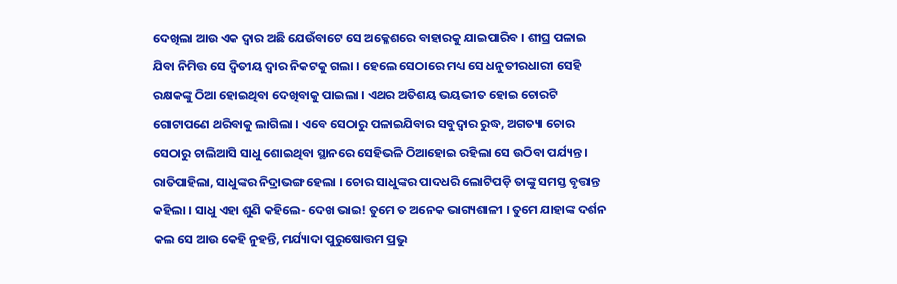ଦେଖିଲା ଆଉ ଏକ ଦ୍ୱାର ଅଛି ଯେଉଁବାଟେ ସେ ଅକ୍ଳେଶରେ ବାହାରକୁ ଯାଇପାରିବ । ଶୀଘ୍ର ପଳାଇ ଯିବା ନିମିତ୍ତ ସେ ଦ୍ୱିତୀୟ ଦ୍ୱାର ନିକଟକୁ ଗଲା । ହେଲେ ସେଠାରେ ମଧ୍ୟ ସେ ଧନୁତୀରଧାରୀ ସେହି ରକ୍ଷକଙ୍କୁ ଠିଆ ହୋଇଥିବା ଦେଖିବାକୁ ପାଇଲା । ଏଥର ଅତିଶୟ ଭୟଭୀତ ହୋଇ ଚୋରଟି ଗୋଟାପଣେ ଥରିବାକୁ ଲାଗିଲା । ଏବେ ସେଠାରୁ ପଳାଇଯିବାର ସବୁଦ୍ୱାର ରୁଦ୍ଧ, ଅଗତ୍ୟା ଚୋର ସେଠାରୁ ଚାଲିଆସି ସାଧୁ ଶୋଇଥିବା ସ୍ଥାନରେ ସେହିଭଳି ଠିଆହୋଇ ରହିଲା ସେ ଉଠିବା ପର୍ଯ୍ୟନ୍ତ । ରାତିପାହିଲା, ସାଧୁଙ୍କର ନିଦ୍ରାଭଙ୍ଗ ହେଲା । ଚୋର ସାଧୁଙ୍କର ପାଦଧରି ଲୋଟିପଡ଼ି ତାଙ୍କୁ ସମସ୍ତ ବୃତ୍ତାନ୍ତ କହିଲା । ସାଧୁ ଏହା ଶୁଣି କହିଲେ- ଦେଖ ଭାଇ! ତୁମେ ତ ଅନେକ ଭାଗ୍ୟଶାଳୀ । ତୁମେ ଯାହାଙ୍କ ଦର୍ଶନ କଲ ସେ ଆଉ କେହି ନୁହନ୍ତି, ମର୍ଯ୍ୟାଦା ପୁରୁଷୋତ୍ତମ ପ୍ରଭୁ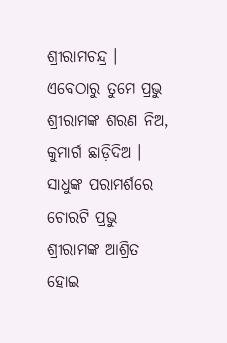ଶ୍ରୀରାମଚନ୍ଦ୍ର । ଏବେଠାରୁ ତୁମେ ପ୍ରଭୁ ଶ୍ରୀରାମଙ୍କ ଶରଣ ନିଅ, କୁମାର୍ଗ ଛାଡ଼ିଦିଅ । ସାଧୁଙ୍କ ପରାମର୍ଶରେ ଚୋରଟି ପ୍ରଭୁ ଶ୍ରୀରାମଙ୍କ ଆଶ୍ରିତ ହୋଇ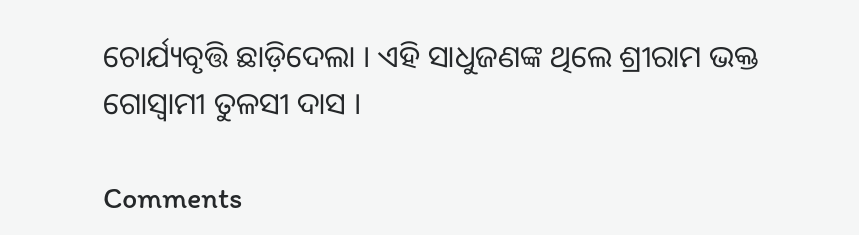ଚୋର୍ଯ୍ୟବୃତ୍ତି ଛାଡ଼ିଦେଲା । ଏହି ସାଧୁଜଣଙ୍କ ଥିଲେ ଶ୍ରୀରାମ ଭକ୍ତ ଗୋସ୍ୱାମୀ ତୁଳସୀ ଦାସ ।

Comments